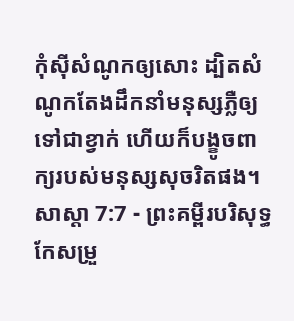កុំស៊ីសំណូកឲ្យសោះ ដ្បិតសំណូកតែងដឹកនាំមនុស្សភ្លឺឲ្យទៅជាខ្វាក់ ហើយក៏បង្ខូចពាក្យរបស់មនុស្សសុចរិតផង។
សាស្តា 7:7 - ព្រះគម្ពីរបរិសុទ្ធកែសម្រួ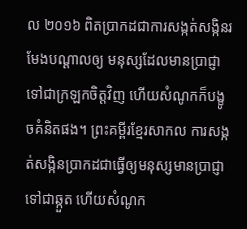ល ២០១៦ ពិតប្រាកដជាការសង្កត់សង្កិនរមែងបណ្ដាលឲ្យ មនុស្សដែលមានប្រាជ្ញា ទៅជាក្រឡកចិត្តវិញ ហើយសំណូកក៏បង្ខូចគំនិតផង។ ព្រះគម្ពីរខ្មែរសាកល ការសង្កត់សង្កិនប្រាកដជាធ្វើឲ្យមនុស្សមានប្រាជ្ញាទៅជាឆ្កួត ហើយសំណូក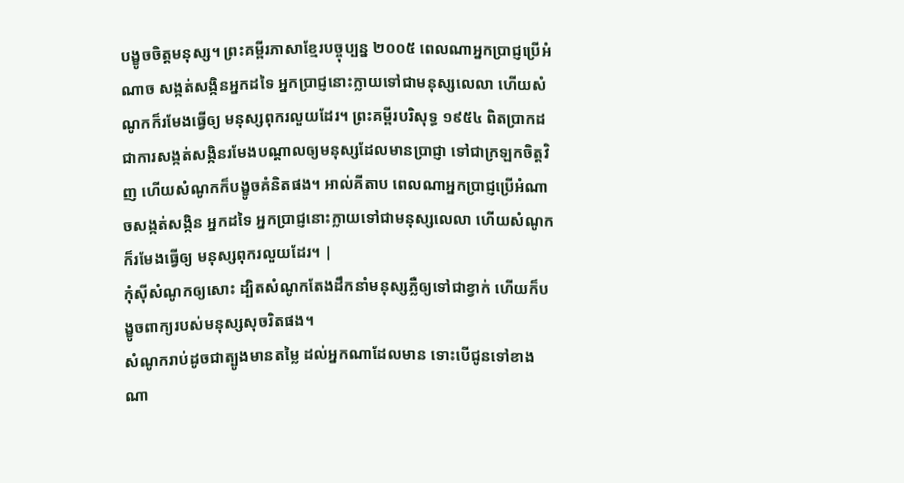បង្ខូចចិត្តមនុស្ស។ ព្រះគម្ពីរភាសាខ្មែរបច្ចុប្បន្ន ២០០៥ ពេលណាអ្នកប្រាជ្ញប្រើអំណាច សង្កត់សង្កិនអ្នកដទៃ អ្នកប្រាជ្ញនោះក្លាយទៅជាមនុស្សលេលា ហើយសំណូកក៏រមែងធ្វើឲ្យ មនុស្សពុករលួយដែរ។ ព្រះគម្ពីរបរិសុទ្ធ ១៩៥៤ ពិតប្រាកដជាការសង្កត់សង្កិនរមែងបណ្តាលឲ្យមនុស្សដែលមានប្រាជ្ញា ទៅជាក្រឡកចិត្តវិញ ហើយសំណូកក៏បង្ខូចគំនិតផង។ អាល់គីតាប ពេលណាអ្នកប្រាជ្ញប្រើអំណាចសង្កត់សង្កិន អ្នកដទៃ អ្នកប្រាជ្ញនោះក្លាយទៅជាមនុស្សលេលា ហើយសំណូកក៏រមែងធ្វើឲ្យ មនុស្សពុករលួយដែរ។ |
កុំស៊ីសំណូកឲ្យសោះ ដ្បិតសំណូកតែងដឹកនាំមនុស្សភ្លឺឲ្យទៅជាខ្វាក់ ហើយក៏បង្ខូចពាក្យរបស់មនុស្សសុចរិតផង។
សំណូករាប់ដូចជាត្បូងមានតម្លៃ ដល់អ្នកណាដែលមាន ទោះបើជូនទៅខាងណា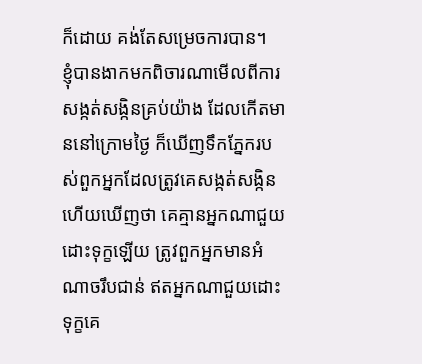ក៏ដោយ គង់តែសម្រេចការបាន។
ខ្ញុំបានងាកមកពិចារណាមើលពីការសង្កត់សង្កិនគ្រប់យ៉ាង ដែលកើតមាននៅក្រោមថ្ងៃ ក៏ឃើញទឹកភ្នែករបស់ពួកអ្នកដែលត្រូវគេសង្កត់សង្កិន ហើយឃើញថា គេគ្មានអ្នកណាជួយដោះទុក្ខឡើយ ត្រូវពួកអ្នកមានអំណាចរឹបជាន់ ឥតអ្នកណាជួយដោះទុក្ខគេ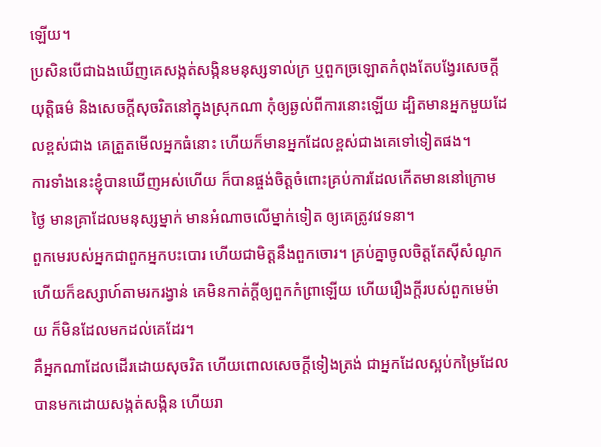ឡើយ។
ប្រសិនបើជាឯងឃើញគេសង្កត់សង្កិនមនុស្សទាល់ក្រ ឬពួកច្រឡោតកំពុងតែបង្វែរសេចក្ដីយុត្តិធម៌ និងសេចក្ដីសុចរិតនៅក្នុងស្រុកណា កុំឲ្យឆ្ងល់ពីការនោះឡើយ ដ្បិតមានអ្នកមួយដែលខ្ពស់ជាង គេត្រួតមើលអ្នកធំនោះ ហើយក៏មានអ្នកដែលខ្ពស់ជាងគេទៅទៀតផង។
ការទាំងនេះខ្ញុំបានឃើញអស់ហើយ ក៏បានផ្ចង់ចិត្តចំពោះគ្រប់ការដែលកើតមាននៅក្រោមថ្ងៃ មានគ្រាដែលមនុស្សម្នាក់ មានអំណាចលើម្នាក់ទៀត ឲ្យគេត្រូវវេទនា។
ពួកមេរបស់អ្នកជាពួកអ្នកបះបោរ ហើយជាមិត្តនឹងពួកចោរ។ គ្រប់គ្នាចូលចិត្តតែស៊ីសំណូក ហើយក៏ឧស្សាហ៍តាមរករង្វាន់ គេមិនកាត់ក្តីឲ្យពួកកំព្រាឡើយ ហើយរឿងក្តីរបស់ពួកមេម៉ាយ ក៏មិនដែលមកដល់គេដែរ។
គឺអ្នកណាដែលដើរដោយសុចរិត ហើយពោលសេចក្ដីទៀងត្រង់ ជាអ្នកដែលស្អប់កម្រៃដែលបានមកដោយសង្កត់សង្កិន ហើយរា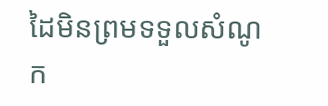ដៃមិនព្រមទទួលសំណូក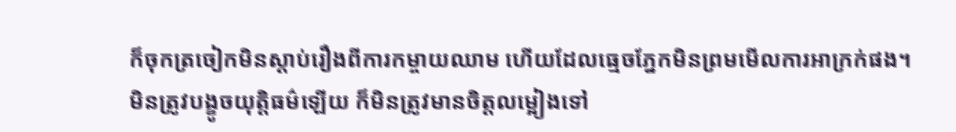ក៏ចុកត្រចៀកមិនស្តាប់រឿងពីការកម្ចាយឈាម ហើយដែលធ្មេចភ្នែកមិនព្រមមើលការអាក្រក់ផង។
មិនត្រូវបង្ខូចយុត្តិធម៌ឡើយ ក៏មិនត្រូវមានចិត្តលម្អៀងទៅ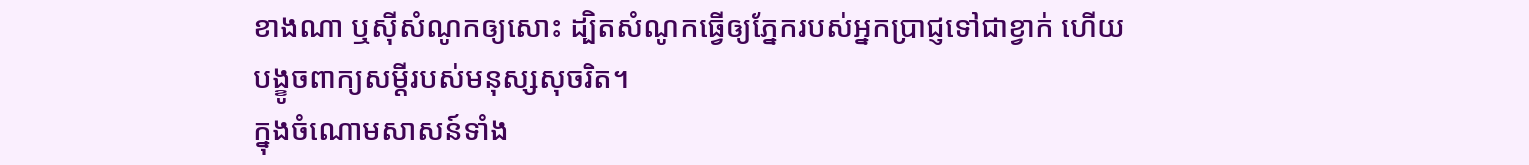ខាងណា ឬស៊ីសំណូកឲ្យសោះ ដ្បិតសំណូកធ្វើឲ្យភ្នែករបស់អ្នកប្រាជ្ញទៅជាខ្វាក់ ហើយបង្ខូចពាក្យសម្ដីរបស់មនុស្សសុចរិត។
ក្នុងចំណោមសាសន៍ទាំង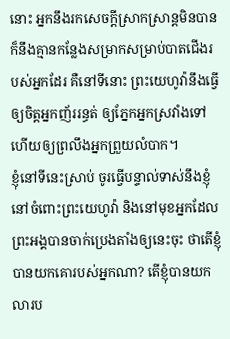នោះ អ្នកនឹងរកសេចក្ដីស្រាកស្រាន្តមិនបាន ក៏នឹងគ្មានកន្លែងសម្រាកសម្រាប់បាតជើងរបស់អ្នកដែរ គឺនៅទីនោះ ព្រះយេហូវ៉ានឹងធ្វើឲ្យចិត្តអ្នកញ័ររន្ធត់ ឲ្យភ្នែកអ្នកស្រវាំងទៅ ហើយឲ្យព្រលឹងអ្នកព្រួយលំបាក។
ខ្ញុំនៅទីនេះស្រាប់ ចូរធ្វើបន្ទាល់ទាស់នឹងខ្ញុំនៅចំពោះព្រះយេហូវ៉ា និងនៅមុខអ្នកដែលព្រះអង្គបានចាក់ប្រេងតាំងឲ្យនេះចុះ ថាតើខ្ញុំបានយកគោរបស់អ្នកណា? តើខ្ញុំបានយកលារប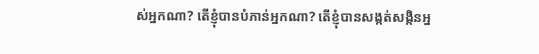ស់អ្នកណា? តើខ្ញុំបានបំភាន់អ្នកណា? តើខ្ញុំបានសង្កត់សង្កិនអ្ន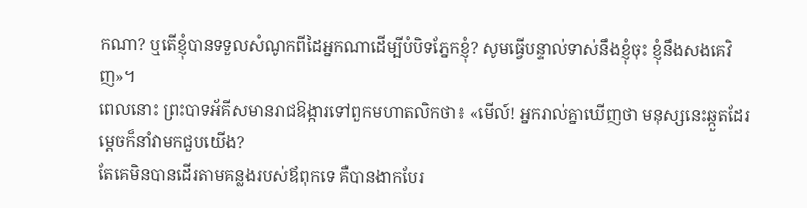កណា? ឬតើខ្ញុំបានទទួលសំណូកពីដៃអ្នកណាដើម្បីបំបិទភ្នែកខ្ញុំ? សូមធ្វើបន្ទាល់ទាស់នឹងខ្ញុំចុះ ខ្ញុំនឹងសងគេវិញ»។
ពេលនោះ ព្រះបាទអ័គីសមានរាជឱង្ការទៅពួកមហាតលិកថា៖ «មើល៍! អ្នករាល់គ្នាឃើញថា មនុស្សនេះឆ្កួតដែរ ម្តេចក៏នាំវាមកជួបយើង?
តែគេមិនបានដើរតាមគន្លងរបស់ឪពុកទេ គឺបានងាកបែរ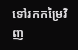ទៅរកកម្រៃវិញ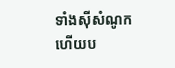ទាំងស៊ីសំណូក ហើយប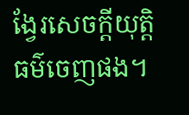ង្វែរសេចក្ដីយុត្តិធម៌ចេញផង។